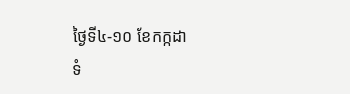ថ្ងៃទី៤-១០ ខែកក្កដា
ទំ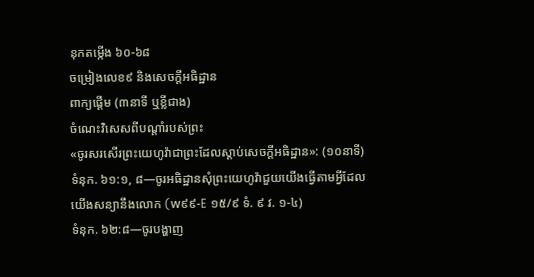នុកតម្កើង ៦០-៦៨
ចម្រៀងលេខ៩ និងសេចក្ដីអធិដ្ឋាន
ពាក្យផ្ដើម (៣នាទី ឬខ្លីជាង)
ចំណេះវិសេសពីបណ្ដាំរបស់ព្រះ
«ចូរសរសើរព្រះយេហូវ៉ាជាព្រះដែលស្ដាប់សេចក្ដីអធិដ្ឋាន»: (១០នាទី)
ទំនុក. ៦១:១, ៨—ចូរអធិដ្ឋានសុំព្រះយេហូវ៉ាជួយយើងធ្វើតាមអ្វីដែលយើងសន្យានឹងលោក (w៩៩-E ១៥/៩ ទំ. ៩ វ. ១-៤)
ទំនុក. ៦២:៨—ចូរបង្ហាញ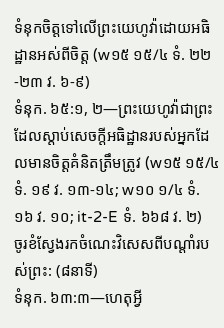ទំនុកចិត្តទៅលើព្រះយេហូវ៉ាដោយអធិដ្ឋានអស់ពីចិត្ត (w១៥ ១៥/៤ ទំ. ២២-២៣ វ. ៦-៩)
ទំនុក. ៦៥:១, ២—ព្រះយេហូវ៉ាជាព្រះដែលស្ដាប់សេចក្ដីអធិដ្ឋានរបស់អ្នកដែលមានចិត្តគំនិតត្រឹមត្រូវ (w១៥ ១៥/៤ ទំ. ១៩ វ. ១៣-១៤; w១០ ១/៤ ទំ. ១៦ វ. ១០; it-2-E ទំ. ៦៦៨ វ. ២)
ចូរខំស្វែងរកចំណេះវិសេសពីបណ្ដាំរបស់ព្រះ: (៨នាទី)
ទំនុក. ៦៣:៣—ហេតុអ្វី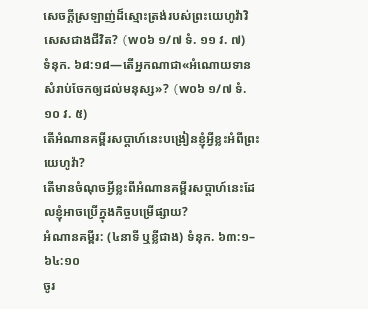សេចក្ដីស្រឡាញ់ដ៏ស្មោះត្រង់របស់ព្រះយេហូវ៉ាវិសេសជាងជីវិត? (w០៦ ១/៧ ទំ. ១១ វ. ៧)
ទំនុក. ៦៨:១៨—តើអ្នកណាជា«អំណោយទានសំរាប់ចែកឲ្យដល់មនុស្ស»? (w០៦ ១/៧ ទំ. ១០ វ. ៥)
តើអំណានគម្ពីរសប្ដាហ៍នេះបង្រៀនខ្ញុំអ្វីខ្លះអំពីព្រះយេហូវ៉ា?
តើមានចំណុចអ្វីខ្លះពីអំណានគម្ពីរសប្ដាហ៍នេះដែលខ្ញុំអាចប្រើក្នុងកិច្ចបម្រើផ្សាយ?
អំណានគម្ពីរ: (៤នាទី ឬខ្លីជាង) ទំនុក. ៦៣:១–៦៤:១០
ចូរ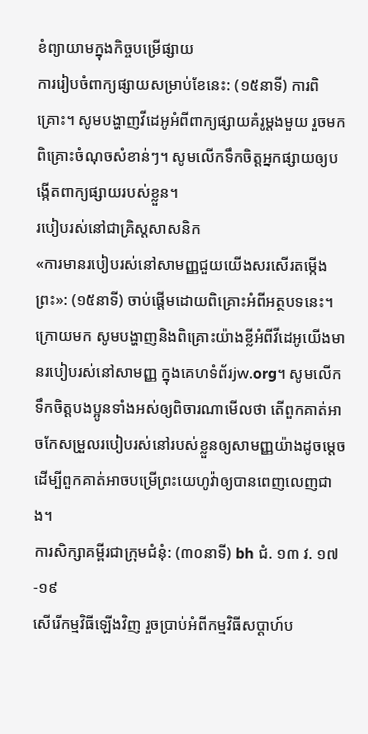ខំព្យាយាមក្នុងកិច្ចបម្រើផ្សាយ
ការរៀបចំពាក្យផ្សាយសម្រាប់ខែនេះ: (១៥នាទី) ការពិគ្រោះ។ សូមបង្ហាញវីដេអូអំពីពាក្យផ្សាយគំរូម្ដងមួយ រួចមកពិគ្រោះចំណុចសំខាន់ៗ។ សូមលើកទឹកចិត្តអ្នកផ្សាយឲ្យបង្កើតពាក្យផ្សាយរបស់ខ្លួន។
របៀបរស់នៅជាគ្រិស្តសាសនិក
«ការមានរបៀបរស់នៅសាមញ្ញជួយយើងសរសើរតម្កើងព្រះ»: (១៥នាទី) ចាប់ផ្ដើមដោយពិគ្រោះអំពីអត្ថបទនេះ។ ក្រោយមក សូមបង្ហាញនិងពិគ្រោះយ៉ាងខ្លីអំពីវីដេអូយើងមានរបៀបរស់នៅសាមញ្ញ ក្នុងគេហទំព័រjw.org។ សូមលើកទឹកចិត្តបងប្អូនទាំងអស់ឲ្យពិចារណាមើលថា តើពួកគាត់អាចកែសម្រួលរបៀបរស់នៅរបស់ខ្លួនឲ្យសាមញ្ញយ៉ាងដូចម្ដេច ដើម្បីពួកគាត់អាចបម្រើព្រះយេហូវ៉ាឲ្យបានពេញលេញជាង។
ការសិក្សាគម្ពីរជាក្រុមជំនុំ: (៣០នាទី) bh ជំ. ១៣ វ. ១៧-១៩
សើរើកម្មវិធីឡើងវិញ រួចប្រាប់អំពីកម្មវិធីសប្ដាហ៍ប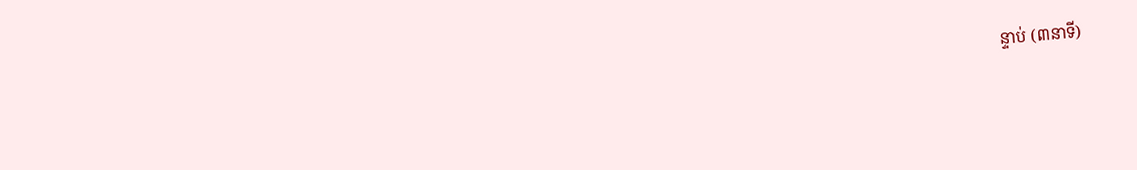ន្ទាប់ (៣នាទី)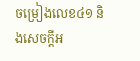ចម្រៀងលេខ៤១ និងសេចក្ដីអ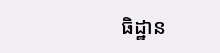ធិដ្ឋាន